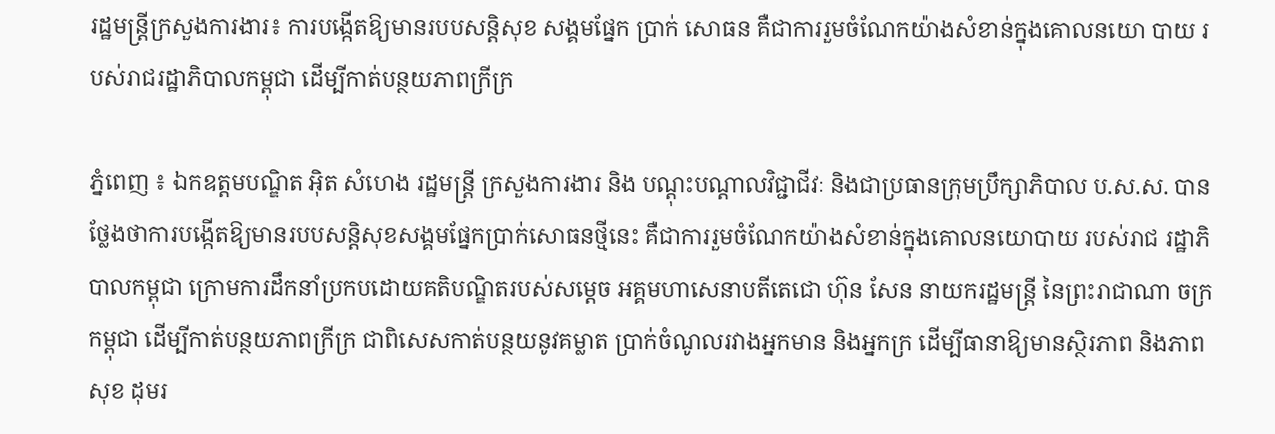រដ្ឋមន្រ្តីក្រសួងការងារ៖ ការបង្កើតឱ្យមានរបបសន្ដិសុខ សង្គមផ្នែក ប្រាក់ សោធន គឺជាការរួមចំណែកយ៉ាងសំខាន់ក្នុងគោលនយោ បាយ របស់រាជរដ្ឋាភិបាលកម្ពុជា ដើម្បីកាត់បន្ថយភាពក្រីក្រ

ភ្នំពេញ ៖ ឯកឧត្តមបណ្ឌិត អ៊ិត សំហេង រដ្ឋមន្រ្តី ក្រសួងការងារ និង បណ្ដុះបណ្ដាលវិជ្ជាជីវៈ និងជាប្រធានក្រុមប្រឹក្សាភិបាល ប.ស.ស. បានថ្លែងថាការបង្កើតឱ្យមានរបបសន្ដិសុខសង្គមផ្នែកប្រាក់សោធនថ្មីនេះ គឺជាការរួមចំណែកយ៉ាងសំខាន់ក្នុងគោលនយោបាយ របស់រាជ រដ្ឋាភិបាលកម្ពុជា ក្រោមការដឹកនាំប្រកបដោយគតិបណ្ឌិតរបស់សម្ដេច អគ្គមហាសេនាបតីតេជោ ហ៊ុន សែន នាយករដ្ឋមន្រ្តី នៃព្រះរាជាណា ចក្រ កម្ពុជា ដើម្បីកាត់បន្ថយភាពក្រីក្រ ជាពិសេសកាត់បន្ថយនូវគម្លាត ប្រាក់ចំណូលរវាងអ្នកមាន និងអ្នកក្រ ដើម្បីធានាឱ្យមានស្ថិរភាព និងភាព សុខ ដុមរ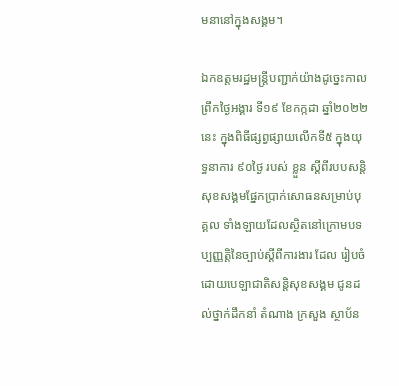មនានៅក្នុងសង្គម។

ឯកឧត្តមរដ្ឋមន្រ្តីបញ្ជាក់យ៉ាងដូច្នេះកាលព្រឹកថ្ងៃអង្គារ ទី១៩ ខែកក្កដា ឆ្នាំ២០២២ នេះ ក្នុងពិធីផ្សព្វផ្សាយលើកទី៥ ក្នុងយុទ្ធនាការ ៩០ថ្ងៃ របស់ ខ្លួន ស្ដីពីរបបសន្ដិសុខសង្គមផ្នែកប្រាក់សោធនសម្រាប់បុគ្គល ទាំងឡាយដែលស្ថិតនៅក្រោមបទប្បញ្ញតិ្តនៃច្បាប់ស្ដីពីការងារ ដែល រៀបចំដោយបេឡាជាតិសន្ដិសុខសង្គម ជូនដល់ថ្នាក់ដឹកនាំ តំណាង ក្រសួង ស្ថាប័ន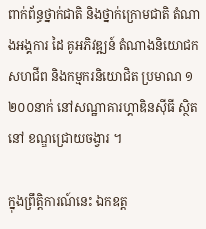ពាក់ព័ន្ធថ្នាក់ជាតិ និងថ្នាក់ក្រោមជាតិ តំណាងអង្គការ ដៃ គូអភិវឌ្ឍន៍ តំណាងនិយោជក សហជីព និងកម្មករនិយោជិត ប្រមាណ ១ ២០០នាក់ នៅសណ្ឋាគារហ្គាឌិនស៊ីធី ស្ថិតនៅ ខណ្ឌជ្រោយចង្វារ ។

ក្នុងព្រឹត្តិការណ៍នេះ ឯកឧត្ត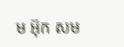ម អ៊ុក សម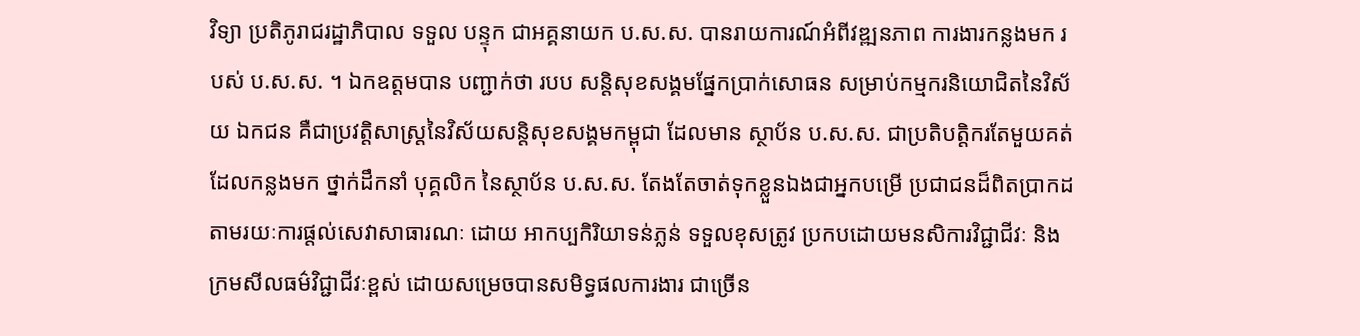វិទ្យា ប្រតិភូរាជរដ្ឋាភិបាល ទទួល បន្ទុក ជាអគ្គនាយក ប.ស.ស. បានរាយការណ៍អំពីវឌ្ឍនភាព ការងារកន្លងមក របស់ ប.ស.ស. ។ ឯកឧត្តមបាន បញ្ជាក់ថា របប សន្តិសុខសង្គមផ្នែកប្រាក់សោធន សម្រាប់កម្មករនិយោជិតនៃវិស័យ ឯកជន គឺជាប្រវត្តិសាស្ត្រនៃវិស័យសន្តិសុខសង្គមកម្ពុជា ដែលមាន ស្ថាប័ន ប.ស.ស. ជាប្រតិបត្តិករតែមួយគត់ ដែលកន្លងមក ថ្នាក់ដឹកនាំ បុគ្គលិក នៃស្ថាប័ន ប.ស.ស. តែងតែចាត់ទុកខ្លួនឯងជាអ្នកបម្រើ ប្រជាជនដ៏ពិតប្រាកដ តាមរយៈការផ្តល់សេវាសាធារណៈ ដោយ អាកប្បកិរិយាទន់ភ្លន់ ទទួលខុសត្រូវ ប្រកបដោយមនសិការវិជ្ជាជីវៈ និងក្រមសីលធម៌វិជ្ជាជីវៈខ្ពស់ ដោយសម្រេចបានសមិទ្ធផលការងារ ជាច្រើន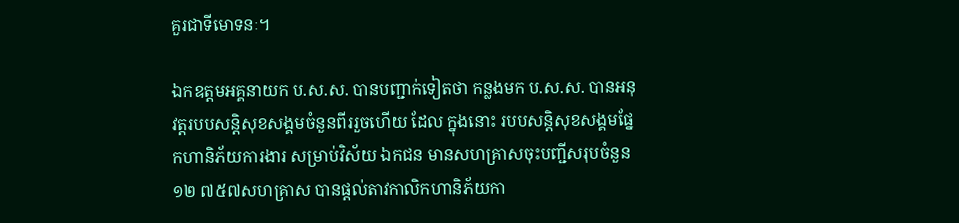គួរជាទីមោទនៈ។

ឯកឧត្តមអគ្គនាយក ប.ស.ស. បានបញ្ជាក់ទៀតថា កន្លងមក ប.ស.ស. បានអនុវត្តរបបសន្ដិសុខសង្គមចំនួនពីររួចហើយ ដែល ក្នុងនោះ របបសន្ដិសុខសង្គមផ្នែកហានិភ័យការងារ សម្រាប់វិស័យ ឯកជន មានសហគ្រាសចុះបញ្ជីសរុបចំនួន ១២ ៧៥៧សហគ្រាស បានផ្តល់តាវកាលិកហានិភ័យកា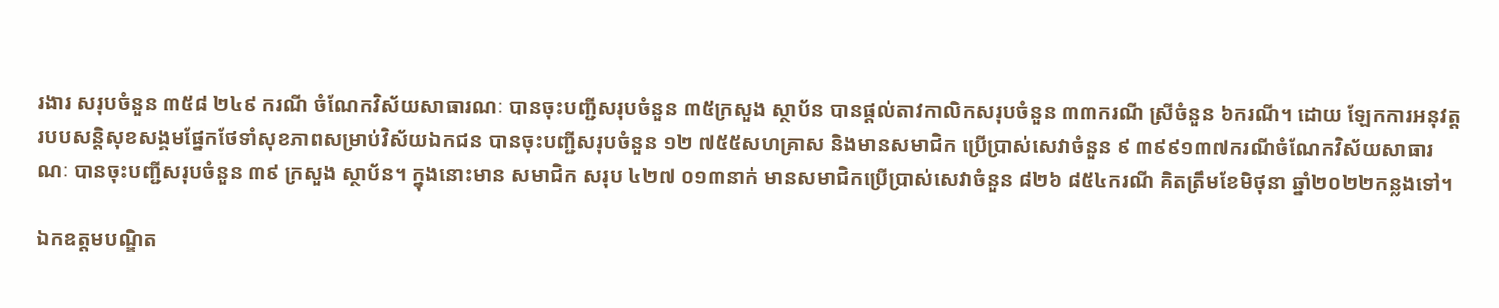រងារ សរុបចំនួន ៣៥៨ ២៤៩ ករណី ចំណែកវិស័យសាធារណៈ បានចុះបញ្ជីសរុបចំនួន ៣៥ក្រសួង ស្ថាប័ន បានផ្ដល់តាវកាលិកសរុបចំនួន ៣៣ករណី ស្រីចំនួន ៦ករណី។ ដោយ ឡែកការអនុវត្តរបបសន្ដិសុខសង្គមផ្នែកថែទាំសុខភាពសម្រាប់វិស័យឯកជន បានចុះបញ្ជីសរុបចំនួន ១២ ៧៥៥សហគ្រាស និងមានសមាជិក ប្រើប្រាស់សេវាចំនួន ៩ ៣៩៩១៣៧ករណីចំណែកវិស័យសាធារណៈ បានចុះបញ្ជីសរុបចំនួន ៣៩ ក្រសួង ស្ថាប័ន។ ក្នុងនោះមាន សមាជិក សរុប ៤២៧ ០១៣នាក់ មានសមាជិកប្រើប្រាស់សេវាចំនួន ៨២៦ ៨៥៤ករណី គិតត្រឹមខែមិថុនា ឆ្នាំ២០២២កន្លងទៅ។

ឯកឧត្តមបណ្ឌិត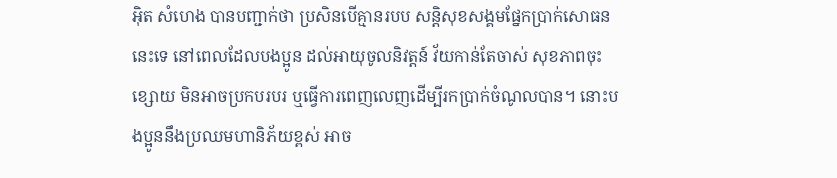អុិត សំហេង បានបញ្ជាក់ថា ប្រសិនបើគ្មានរបប សន្ដិសុខសង្គមផ្នែកប្រាក់សោធននេះទេ នៅពេលដែលបងប្អូន ដល់អាយុចូលនិវត្តន៍ វ័យកាន់តែចាស់ សុខភាពចុះខ្សោយ មិនអាចប្រកបរបរ ឬធ្វើការពេញលេញដើម្បីរកប្រាក់ចំណូលបាន។ នោះបងប្អូននឹងប្រឈមហានិភ័យខ្ពស់ អាច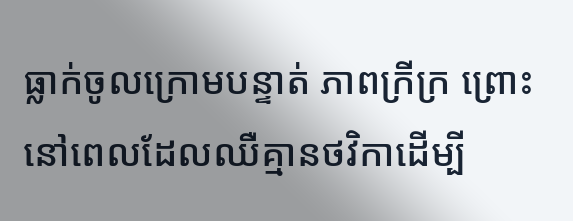ធ្លាក់ចូលក្រោមបន្ទាត់ ភាពក្រីក្រ ព្រោះនៅពេលដែលឈឺគ្មានថវិកាដើម្បី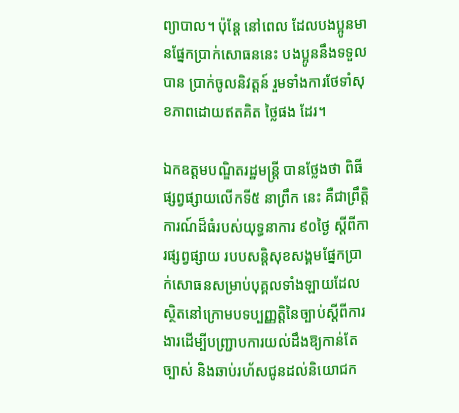ព្យាបាល។ ប៉ុន្ដែ នៅពេល ដែលបងប្អូនមានផ្នែកប្រាក់សោធននេះ បងប្អូននឹងទទួល បាន ប្រាក់ចូលនិវត្តន៍ រួមទាំងការថែទាំសុខភាពដោយឥតគិត ថ្លៃផង ដែរ។

ឯកឧត្តមបណ្ឌិតរដ្ឋមន្ត្រី បានថ្លែងថា ពិធីផ្សព្វផ្សាយលើកទី៥ នាព្រឹក នេះ គឺជាព្រឹត្តិការណ៍ដ៏ធំរបស់យុទ្ធនាការ ៩០ថ្ងៃ ស្ដីពីការផ្សព្វផ្សាយ របបសន្ដិសុខសង្គមផ្នែកប្រាក់សោធនសម្រាប់បុគ្គលទាំងឡាយដែលស្ថិតនៅក្រោមបទប្បញ្ញតិ្តនៃច្បាប់ស្ដីពីការងារដើម្បីបញ្រ្ជាបការយល់ដឹងឱ្យកាន់តែច្បាស់ និងឆាប់រហ័សជូនដល់និយោជក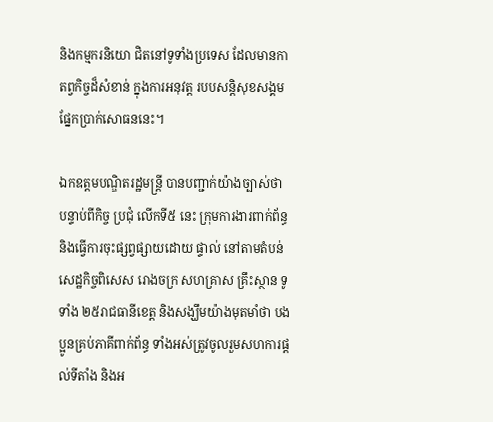និងកម្មករនិយោ ជិតនៅទូទាំងប្រទេស ដែលមានកាតព្វកិច្ចដ៏សំខាន់ ក្នុងការអនុវត្ត របបសន្ដិសុខសង្គមផ្នែកប្រាក់សោធននេះ។

ឯកឧត្តមបណ្ឌិតរដ្ឋមន្រ្តី បានបញ្ជាក់យ៉ាងច្បាស់ថា បន្ទាប់ពីកិច្ច ប្រជុំ លើកទី៥ នេះ ក្រុមការងារពាក់ព័ន្ធនិងធ្វើការចុះផ្សព្វផ្សាយដោយ ផ្ទាល់ នៅតាមតំបន់សេដ្ឋកិច្ចពិសេស រោងចក្រ សហគ្រាស គ្រឹះស្ថាន ទូទាំង ២៥រាជធានីខេត្ត និងសង្ឃឹមយ៉ាងមុតមាំថា បងប្អូនគ្រប់ភាគីពាក់ព័ន្ធ ទាំងអស់ត្រូវចូលរួមសហការផ្ដល់ទីតាំង និងអ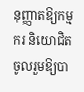នុញ្ញាតឱ្យកម្មករ និយោជិត ចូលរួមឱ្យបា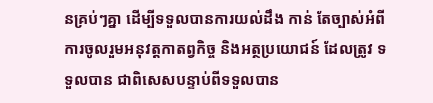នគ្រប់ៗគ្នា ដើម្បីទទួលបានការយល់ដឹង កាន់ តែច្បាស់អំពីការចូលរួមអនុវត្តកាតព្វកិច្ច និងអត្ថប្រយោជន៍ ដែលត្រូវ ទទួលបាន ជាពិសេសបន្ទាប់ពីទទួលបាន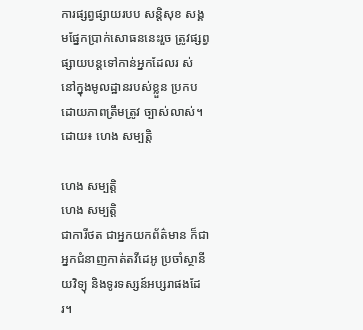ការផ្សព្វផ្សាយរបប សន្ដិសុខ សង្គមផ្នែកប្រាក់សោធននេះរួច ត្រូវផ្សព្វផ្សាយបន្តទៅកាន់អ្នកដែលរ ស់ នៅក្នុងមូលដ្ឋានរបស់ខ្លួន ប្រកបដោយភាពត្រឹមត្រូវ ច្បាស់លាស់។ ដោយ៖ ហេង សម្បត្តិ

ហេង សម្បត្តិ
ហេង សម្បត្តិ
ជាការីថត ជាអ្នកយកព័ត៌មាន ក៏ជាអ្នកជំនាញកាត់តវីដេអូ ប្រចាំស្ថានីយវិទ្យុ និងទូរទស្សន៍អប្សរាផងដែរ។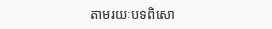តាមរយៈបទពិសោ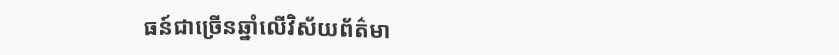ធន៍ជាច្រើនឆ្នាំលើវិស័យព័ត៌មា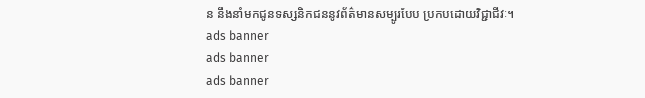ន នឹងនាំមកជូនទស្សនិកជននូវព័ត៌មានសម្បូរបែប ប្រកបដោយវិជ្ជាជីវៈ។
ads banner
ads banner
ads banner